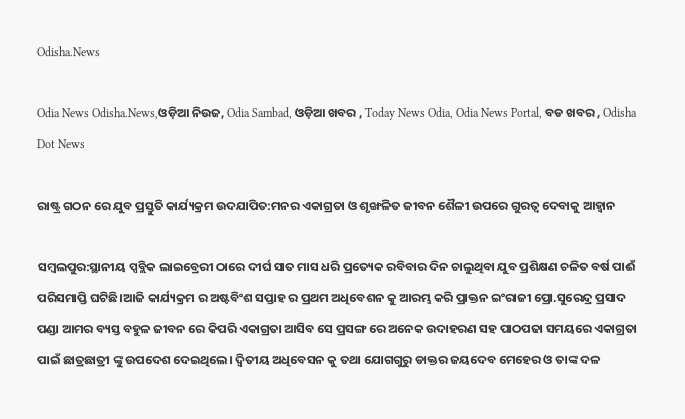Odisha.News

Odia News Odisha.News,ଓଡ଼ିଆ ନିଉଜ, Odia Sambad, ଓଡ଼ିଆ ଖବର , Today News Odia, Odia News Portal, ବଡ ଖବର , Odisha Dot News

ରାଷ୍ଟ୍ର ଗଠନ ରେ ଯୁବ ପ୍ରସ୍ତୁତି କାର୍ଯ୍ୟକ୍ରମ ଉଦଯାପିତ:ମନର ଏକାଗ୍ରତା ଓ ଶୃଙ୍ଖଳିତ ଜୀବନ ଶୈଳୀ ଉପରେ ଗୁରତ୍ୱ ଦେବାକୁ ଆହ୍ୱାନ

ସମ୍ବଲପୁର:ସ୍ଥାନୀୟ ପ୍ସବ୍ଲିକ ଲାଇବ୍ରେରୀ ଠାରେ ଦୀର୍ଘ ସାତ ମାସ ଧରି ପ୍ରତ୍ୟେକ ରବିବାର ଦିନ ଚାଲୁଥିବା ଯୁବ ପ୍ରଶିକ୍ଷଣ ଚଳିତ ବର୍ଷ ପାଈଁ ପରିସମାପ୍ତି ଘଟିଛି।ଆଜି କାର୍ଯ୍ୟକ୍ରମ ର ଅଷ୍ଟବିଂଶ ସପ୍ତାହ ର ପ୍ରଥମ ଅଧିବେଶନ କୁ ଆରମ୍ଭ କରି ପ୍ରାକ୍ତନ ଇଂରାଜୀ ପ୍ରୋ.ସୁରେନ୍ଦ୍ର ପ୍ରସାଦ ପଣ୍ଡା ଆମର ବ୍ୟସ୍ତ ବହୁଳ ଜୀବନ ରେ କିପରି ଏକାଗ୍ରତା ଆସିବ ସେ ପ୍ରସଙ୍ଗ ରେ ଅନେକ ଉଦାହରଣ ସହ ପାଠପଢା ସମୟରେ ଏକାଗ୍ରତା ପାଇଁ ଛାତ୍ରଛାତ୍ରୀ ଙ୍କୁ ଉପଦେଶ ଦେଇଥିଲେ। ଦ୍ଵିତୀୟ ଅଧିବେସନ କୁ ତଥା ଯୋଗଗୁରୁ ଡାକ୍ତର ଜୟଦେବ ମେହେର ଓ ତାଙ୍କ ଦଳ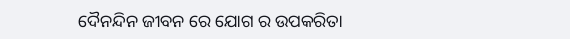ଦୈନନ୍ଦିନ ଜୀବନ ରେ ଯୋଗ ର ଉପକରିତା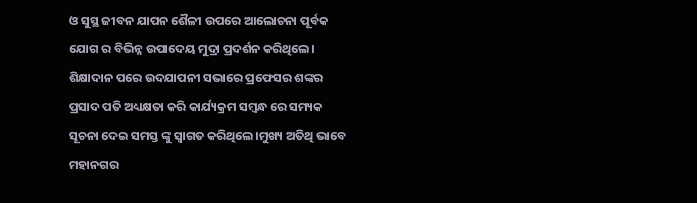ଓ ସୁସ୍ଥ ଜୀବନ ଯାପନ ଶୈଳୀ ଉପରେ ଆଲୋଚନା ପୂର୍ବକ ଯୋଗ ର ବିଭିନ୍ନ ଉପାଦେୟ ମୁଦ୍ରା ପ୍ରଦର୍ଶନ କରିଥିଲେ।
ଶିକ୍ଷାଦାନ ପରେ ଉଦଯାପନୀ ସଭାରେ ପ୍ରଫେସର ଶଙ୍କର ପ୍ରସାଦ ପତି ଅଧ୍ୟକ୍ଷତା କରି କାର୍ଯ୍ୟକ୍ରମ ସମ୍ବନ୍ଧ ରେ ସମ୍ୟକ ସୂଚନା ଦେଇ ସମସ୍ତ ଙ୍କୁ ସ୍ୱାଗତ କରିଥିଲେ।ମୁଖ୍ୟ ଅତିଥି ଭାବେ ମହାନଗର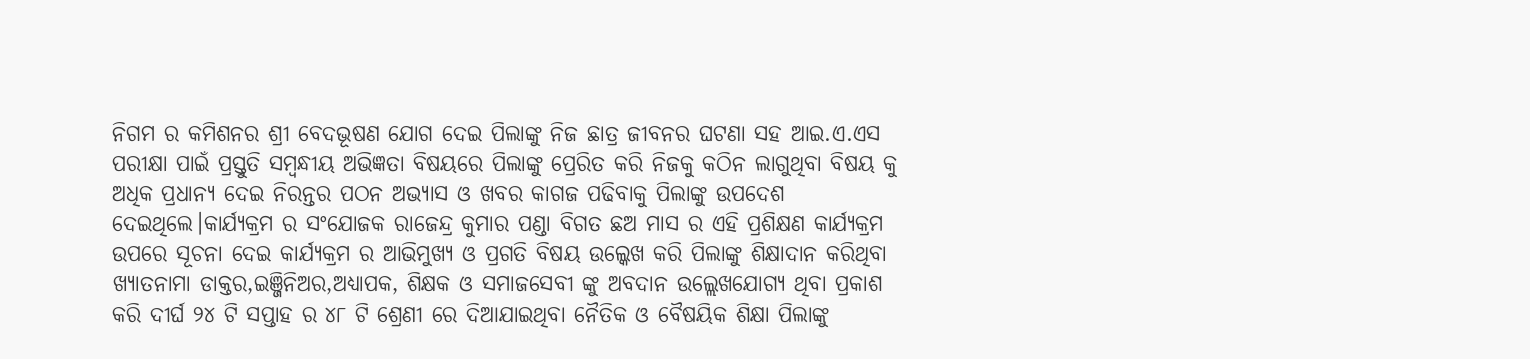ନିଗମ ର କମିଶନର ଶ୍ରୀ ବେଦଭୂଷଣ ଯୋଗ ଦେଇ ପିଲାଙ୍କୁ ନିଜ ଛାତ୍ର ଜୀବନର ଘଟଣା ସହ ଆଇ.ଏ.ଏସ ପରୀକ୍ଷା ପାଇଁ ପ୍ରସ୍ତୁତି ସମ୍ବନ୍ଧୀୟ ଅଭିଜ୍ଞତା ବିଷୟରେ ପିଲାଙ୍କୁ ପ୍ରେରିତ କରି ନିଜକୁ କଠିନ ଲାଗୁଥିବା ବିଷୟ କୁ ଅଧିକ ପ୍ରଧାନ୍ୟ ଦେଇ ନିରନ୍ତର ପଠନ ଅଭ୍ୟାସ ଓ ଖବର କାଗଜ ପଢିବାକୁ ପିଲାଙ୍କୁ ଉପଦେଶ ଦେଇଥିଲେ।କାର୍ଯ୍ୟକ୍ରମ ର ସଂଯୋଜକ ରାଜେନ୍ଦ୍ର କୁମାର ପଣ୍ଡା ବିଗତ ଛଅ ମାସ ର ଏହି ପ୍ରଶିକ୍ଷଣ କାର୍ଯ୍ୟକ୍ରମ ଉପରେ ସୂଚନା ଦେଇ କାର୍ଯ୍ୟକ୍ରମ ର ଆଭିମୁଖ୍ୟ ଓ ପ୍ରଗତି ବିଷୟ ଉଲ୍କେଖ କରି ପିଲାଙ୍କୁ ଶିକ୍ଷାଦାନ କରିଥିବା ଖ୍ୟାତନାମା ଡାକ୍ତର,ଇଞ୍ଜିନିଅର,ଅଧ୍ୟାପକ, ଶିକ୍ଷକ ଓ ସମାଜସେବୀ ଙ୍କୁ ଅବଦାନ ଉଲ୍ଲେଖଯୋଗ୍ୟ ଥିବା ପ୍ରକାଶ କରି ଦୀର୍ଘ ୨୪ ଟି ସପ୍ତାହ ର ୪୮ ଟି ଶ୍ରେଣୀ ରେ ଦିଆଯାଇଥିବା ନୈତିକ ଓ ବୈଷୟିକ ଶିକ୍ଷା ପିଲାଙ୍କୁ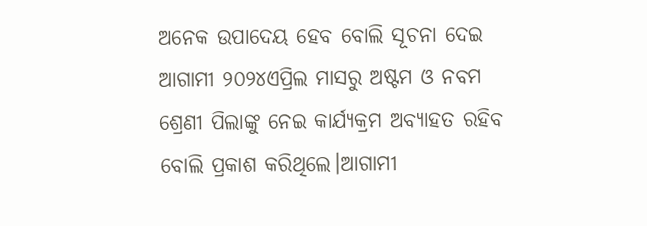ଅନେକ ଉପାଦେୟ ହେବ ବୋଲି ସୂଚନା ଦେଇ ଆଗାମୀ ୨୦୨୪ଏପ୍ରିଲ ମାସରୁ ଅଷ୍ଟମ ଓ ନବମ ଶ୍ରେଣୀ ପିଲାଙ୍କୁ ନେଇ କାର୍ଯ୍ୟକ୍ରମ ଅବ୍ୟାହତ ରହିବ ବୋଲି ପ୍ରକାଶ କରିଥିଲେ।ଆଗାମୀ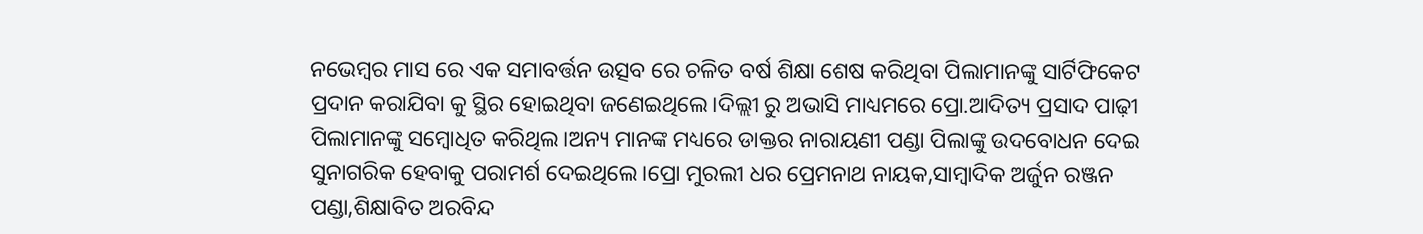ନଭେମ୍ବର ମାସ ରେ ଏକ ସମାବର୍ତ୍ତନ ଉତ୍ସବ ରେ ଚଳିତ ବର୍ଷ ଶିକ୍ଷା ଶେଷ କରିଥିବା ପିଲାମାନଙ୍କୁ ସାର୍ଟିଫିକେଟ ପ୍ରଦାନ କରାଯିବା କୁ ସ୍ଥିର ହୋଇଥିବା ଜଣେଇଥିଲେ।ଦିଲ୍ଲୀ ରୁ ଅଭାସି ମାଧ୍ୟମରେ ପ୍ରୋ.ଆଦିତ୍ୟ ପ୍ରସାଦ ପାଢ଼ୀ ପିଲାମାନଙ୍କୁ ସମ୍ବୋଧିତ କରିଥିଲ।ଅନ୍ୟ ମାନଙ୍କ ମଧ୍ୟରେ ଡାକ୍ତର ନାରାୟଣୀ ପଣ୍ଡା ପିଲାଙ୍କୁ ଉଦବୋଧନ ଦେଇ ସୁନାଗରିକ ହେବାକୁ ପରାମର୍ଶ ଦେଇଥିଲେ।ପ୍ରୋ ମୁରଲୀ ଧର ପ୍ରେମନାଥ ନାୟକ,ସାମ୍ବାଦିକ ଅର୍ଜୁନ ରଞ୍ଜନ ପଣ୍ଡା,ଶିକ୍ଷାବିତ ଅରବିନ୍ଦ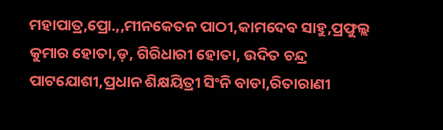ମହାପାତ୍ର,ପ୍ରୋ.,,ମୀନକେତନ ପାଠୀ,କାମଦେବ ସାହୁ,ପ୍ରଫୁଲ୍ଲ କୁମାର ହୋତା,ଡ଼, ଗିରିଧାରୀ ହୋତା, ଉଦିତ ଚନ୍ଦ୍ର ପାଟଯୋଶୀ,ପ୍ରଧାନ ଶିକ୍ଷୟିତ୍ରୀ ସିଂନି ବାଡା,ରିତାରାଣୀ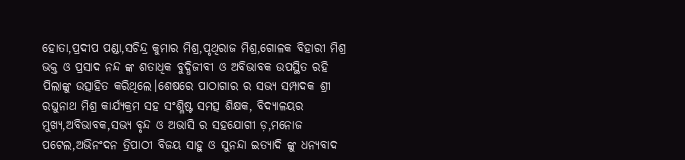ହୋତା,ପ୍ରଦୀପ ପଣ୍ଡା,ସଚିନ୍ଦ୍ର କୁମାର ମିଶ୍ର,ପୃଥିରାଜ ମିଶ୍ର,ଗୋଳକ ବିହାରୀ ମିଶ୍ର ଭକ୍ତ ଓ ପ୍ରସାଦ ନନ୍ଦ ଙ୍କ ଶତାଧିକ ବୁଦ୍ଧିଜୀବୀ ଓ ଅବିଭାବକ ଉପସ୍ଥିତ ରହି ପିଲାଙ୍କୁ ଉତ୍ସାହିତ କରିଥିଲେ।ଶେଷରେ ପାଠାଗାର ର ସଭ୍ୟ ସମ୍ପାଦକ ଶ୍ରୀ ରଘୁନାଥ ମିଶ୍ର କାର୍ଯ୍ୟକ୍ରମ ସହ ସଂଶ୍ଳିଷ୍ଟ ସମତ୍ସ ଶିକ୍ଷକ, ବିଦ୍ୟାଳୟର ମୁଖ୍ୟ,ଅବିଭାବକ,ସଭ୍ୟ ବୃନ୍ଦ ଓ ଅଭାସି ର ସହଯୋଗୀ ଡ଼,ମନୋଜ ପଟେଲ,ଅଭିନଂଦନ ତ୍ରିପାଠୀ ବିଜୟ ସାହୁ ଓ ସୁନନ୍ଦା ଇତ୍ୟାଦି ଙ୍କୁ ଧନ୍ୟବାଦ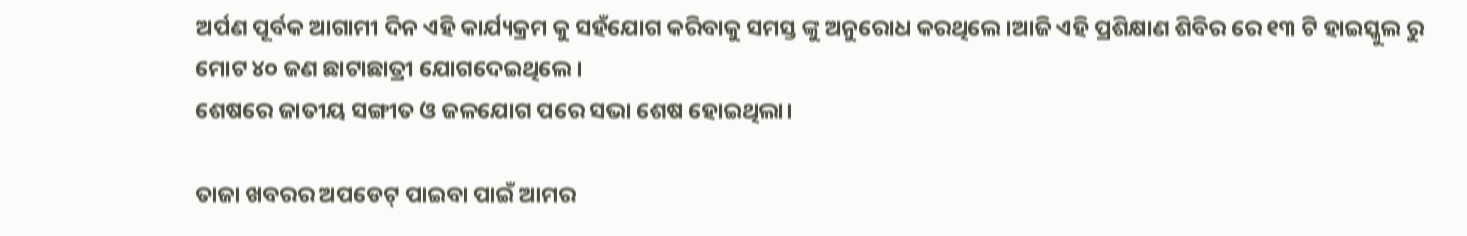ଅର୍ପଣ ପୂର୍ବକ ଆଗାମୀ ଦିନ ଏହି କାର୍ଯ୍ୟକ୍ରମ କୁ ସହଁଯୋଗ କରିବାକୁ ସମସ୍ତ ଙ୍କୁ ଅନୁରୋଧ କରଥିଲେ।ଆଜି ଏହି ପ୍ରଶିକ୍ଷାଣ ଶିବିର ରେ ୧୩ ଟି ହାଇସ୍କୁଲ ରୁ ମୋଟ ୪୦ ଜଣ ଛାଟାଛାତ୍ରୀ ଯୋଗଦେଇଥିଲେ।
ଶେଷରେ ଜାତୀୟ ସଙ୍ଗୀତ ଓ ଜଳଯୋଗ ପରେ ସଭା ଶେଷ ହୋଇଥିଲା।

ତାଜା ଖବରର ଅପଡେଟ୍ ପାଇବା ପାଇଁ ଆମର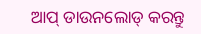ଆପ୍ ଡାଉନଲୋଡ୍ କରନ୍ତୁ